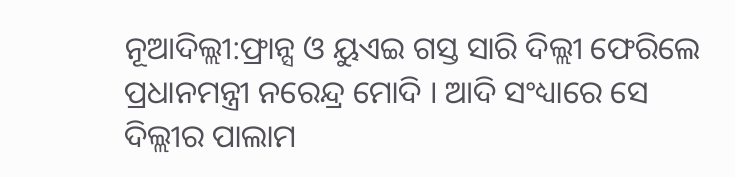ନୂଆଦିଲ୍ଲୀ:ଫ୍ରାନ୍ସ ଓ ୟୁଏଇ ଗସ୍ତ ସାରି ଦିଲ୍ଲୀ ଫେରିଲେ ପ୍ରଧାନମନ୍ତ୍ରୀ ନରେନ୍ଦ୍ର ମୋଦି । ଆଦି ସଂଧ୍ୟାରେ ସେ ଦିଲ୍ଲୀର ପାଲାମ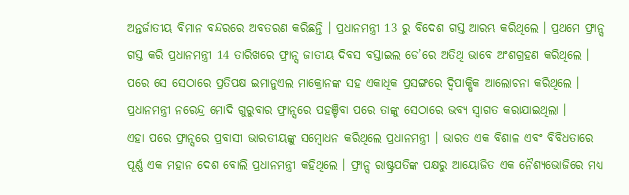ଅନ୍ତର୍ଜାତୀୟ ବିମାନ ବନ୍ଦରରେ ଅବତରଣ କରିଛନ୍ତି । ପ୍ରଧାନମନ୍ତ୍ରୀ 13 ରୁ ବିଦେଶ ଗସ୍ତ ଆରମ୍ଭ କରିଥିଲେ । ପ୍ରଥମେ ଫ୍ରାନ୍ସ ଗସ୍ତ କରି ପ୍ରଧାନମନ୍ତ୍ରୀ 14 ତାରିଖରେ ଫ୍ରାନ୍ସ ଜାତୀୟ ଦିବସ ବସ୍ତାଇଲ ଡେ’ରେ ଅତିଥି ଭାବେ ଅଂଶଗ୍ରହଣ କରିଥିଲେ । ପରେ ସେ ସେଠାରେ ପ୍ରତିପକ୍ଷ ଇମାନୁଏଲ ମାକ୍ରୋନଙ୍କ ସହ ଏକାଧିକ ପ୍ରସଙ୍ଗରେ ଦ୍ବିପାକ୍ଷିକ ଆଲୋଚନା କରିଥିଲେ । ପ୍ରଧାନମନ୍ତ୍ରୀ ନରେନ୍ଦ୍ର ମୋଦି ଗୁରୁବାର ଫ୍ରାନ୍ସରେ ପହଞ୍ଚିବା ପରେ ତାଙ୍କୁ ସେଠାରେ ଭବ୍ୟ ସ୍ବାଗତ କରାଯାଇଥିଲା ।
ଏହା ପରେ ଫ୍ରାନ୍ସରେ ପ୍ରବାସୀ ଭାରତୀୟଙ୍କୁ ସମ୍ବୋଧନ କରିଥିଲେ ପ୍ରଧାନମନ୍ତ୍ରୀ । ଭାରତ ଏକ ବିଶାଳ ଏବଂ ବିବିଧତାରେ ପୂର୍ଣ୍ଣ ଏକ ମହାନ ଦେଶ ବୋଲି ପ୍ରଧାନମନ୍ତ୍ରୀ କହିଥିଲେ । ଫ୍ରାନ୍ସ ରାଷ୍ଟ୍ରପତିଙ୍କ ପକ୍ଷରୁ ଆୟୋଜିତ ଏକ ନୈଶ୍ୟଭୋଜିରେ ମଧ୍ୟ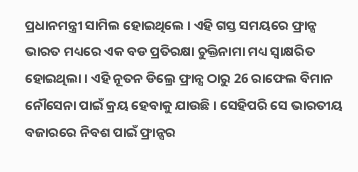ପ୍ରଧାନମନ୍ତ୍ରୀ ସାମିଲ ହୋଇଥିଲେ । ଏହି ଗସ୍ତ ସମୟରେ ଫ୍ରାନ୍ସ ଭାରତ ମଧ୍ୟରେ ଏକ ବଡ ପ୍ରତିରକ୍ଷା ଚୁକ୍ତିନାମା ମଧ୍ୟ ସ୍ବାକ୍ଷରିତ ହୋଇଥିଲା । ଏହି ନୂତନ ଡିଲ୍ରେ ଫ୍ରାନ୍ସ ଠାରୁ 26 ରାଫେଲ ବିମାନ ନୌସେନା ପାଇଁ କ୍ରୟ ହେବାକୁ ଯାଉଛି । ସେହିପରି ସେ ଭାରତୀୟ ବଜାରରେ ନିବଶ ପାଇଁ ଫ୍ରାନ୍ସର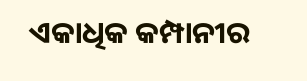ଏକାଧିକ କମ୍ପାନୀର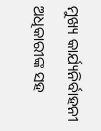ମୁଖ୍ୟ କାର୍ଯ୍ୟନିର୍ବାହନୀ ଅଧିକାରୀଙ୍କ ସହ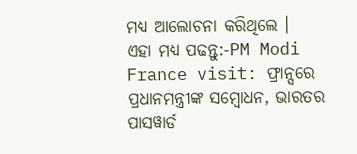ମଧ୍ୟ ଆଲୋଚନା କରିଥିଲେ ।
ଏହା ମଧ୍ୟ ପଢନ୍ତୁ:-PM Modi France visit: ଫ୍ରାନ୍ସରେ ପ୍ରଧାନମନ୍ତ୍ରୀଙ୍କ ସମ୍ବୋଧନ, ଭାରତର ପାସୱାର୍ଡ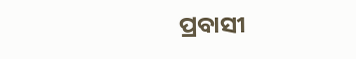ପ୍ରବାସୀ